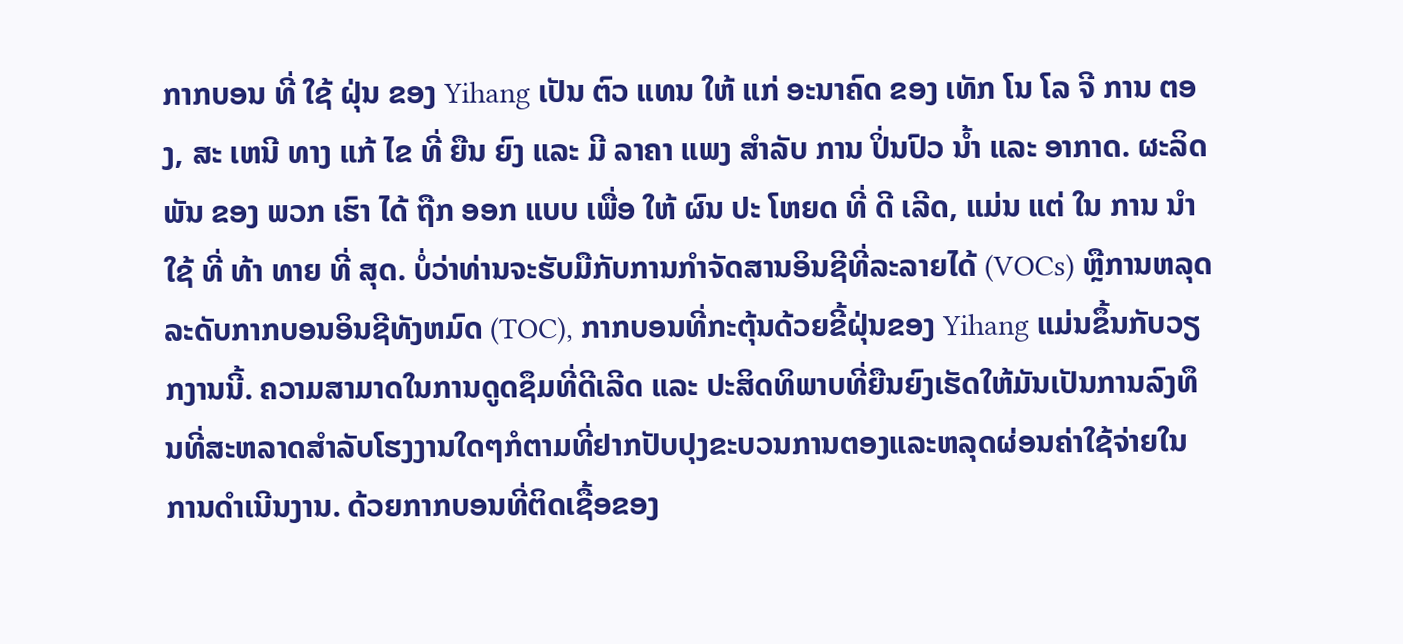ກາກບອນ ທີ່ ໃຊ້ ຝຸ່ນ ຂອງ Yihang ເປັນ ຕົວ ແທນ ໃຫ້ ແກ່ ອະນາຄົດ ຂອງ ເທັກ ໂນ ໂລ ຈີ ການ ຕອງ, ສະ ເຫນີ ທາງ ແກ້ ໄຂ ທີ່ ຍືນ ຍົງ ແລະ ມີ ລາຄາ ແພງ ສໍາລັບ ການ ປິ່ນປົວ ນ້ຳ ແລະ ອາກາດ. ຜະລິດພັນ ຂອງ ພວກ ເຮົາ ໄດ້ ຖືກ ອອກ ແບບ ເພື່ອ ໃຫ້ ຜົນ ປະ ໂຫຍດ ທີ່ ດີ ເລີດ, ແມ່ນ ແຕ່ ໃນ ການ ນໍາ ໃຊ້ ທີ່ ທ້າ ທາຍ ທີ່ ສຸດ. ບໍ່ວ່າທ່ານຈະຮັບມືກັບການກໍາຈັດສານອິນຊີທີ່ລະລາຍໄດ້ (VOCs) ຫຼືການຫລຸດລະດັບກາກບອນອິນຊີທັງຫມົດ (TOC), ກາກບອນທີ່ກະຕຸ້ນດ້ວຍຂີ້ຝຸ່ນຂອງ Yihang ແມ່ນຂຶ້ນກັບວຽກງານນີ້. ຄວາມສາມາດໃນການດູດຊຶມທີ່ດີເລີດ ແລະ ປະສິດທິພາບທີ່ຍືນຍົງເຮັດໃຫ້ມັນເປັນການລົງທຶນທີ່ສະຫລາດສໍາລັບໂຮງງານໃດໆກໍຕາມທີ່ຢາກປັບປຸງຂະບວນການຕອງແລະຫລຸດຜ່ອນຄ່າໃຊ້ຈ່າຍໃນການດໍາເນີນງານ. ດ້ວຍກາກບອນທີ່ຕິດເຊື້ອຂອງ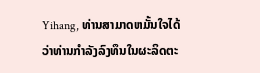Yihang, ທ່ານສາມາດຫມັ້ນໃຈໄດ້ວ່າທ່ານກໍາລັງລົງທຶນໃນຜະລິດຕະ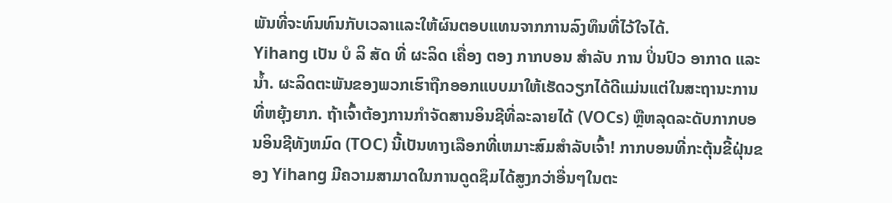ພັນທີ່ຈະທົນທົນກັບເວລາແລະໃຫ້ຜົນຕອບແທນຈາກການລົງທຶນທີ່ໄວ້ໃຈໄດ້.
Yihang ເປັນ ບໍ ລິ ສັດ ທີ່ ຜະລິດ ເຄື່ອງ ຕອງ ກາກບອນ ສໍາລັບ ການ ປິ່ນປົວ ອາກາດ ແລະ ນ້ຳ. ຜະລິດຕະພັນຂອງພວກເຮົາຖືກອອກແບບມາໃຫ້ເຮັດວຽກໄດ້ດີແມ່ນແຕ່ໃນສະຖານະການທີ່ຫຍຸ້ງຍາກ. ຖ້າເຈົ້າຕ້ອງການກໍາຈັດສານອິນຊີທີ່ລະລາຍໄດ້ (VOCs) ຫຼືຫລຸດລະດັບກາກບອນອິນຊີທັງຫມົດ (TOC) ນີ້ເປັນທາງເລືອກທີ່ເຫມາະສົມສໍາລັບເຈົ້າ! ກາກບອນທີ່ກະຕຸ້ນຂີ້ຝຸ່ນຂອງ Yihang ມີຄວາມສາມາດໃນການດູດຊຶມໄດ້ສູງກວ່າອື່ນໆໃນຕະ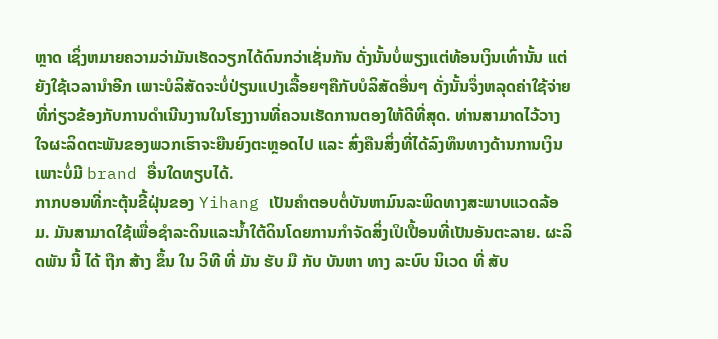ຫຼາດ ເຊິ່ງຫມາຍຄວາມວ່າມັນເຮັດວຽກໄດ້ດົນກວ່າເຊັ່ນກັນ ດັ່ງນັ້ນບໍ່ພຽງແຕ່ທ້ອນເງິນເທົ່ານັ້ນ ແຕ່ຍັງໃຊ້ເວລານໍາອີກ ເພາະບໍລິສັດຈະບໍ່ປ່ຽນແປງເລື້ອຍໆຄືກັບບໍລິສັດອື່ນໆ ດັ່ງນັ້ນຈຶ່ງຫລຸດຄ່າໃຊ້ຈ່າຍທີ່ກ່ຽວຂ້ອງກັບການດໍາເນີນງານໃນໂຮງງານທີ່ຄວນເຮັດການຕອງໃຫ້ດີທີ່ສຸດ. ທ່ານສາມາດໄວ້ວາງໃຈຜະລິດຕະພັນຂອງພວກເຮົາຈະຍືນຍົງຕະຫຼອດໄປ ແລະ ສົ່ງຄືນສິ່ງທີ່ໄດ້ລົງທຶນທາງດ້ານການເງິນ ເພາະບໍ່ມີ brand ອື່ນໃດທຽບໄດ້.
ກາກບອນທີ່ກະຕຸ້ນຂີ້ຝຸ່ນຂອງ Yihang ເປັນຄໍາຕອບຕໍ່ບັນຫາມົນລະພິດທາງສະພາບແວດລ້ອມ. ມັນສາມາດໃຊ້ເພື່ອຊໍາລະດິນແລະນໍ້າໃຕ້ດິນໂດຍການກໍາຈັດສິ່ງເປິເປື້ອນທີ່ເປັນອັນຕະລາຍ. ຜະລິດພັນ ນີ້ ໄດ້ ຖືກ ສ້າງ ຂຶ້ນ ໃນ ວິທີ ທີ່ ມັນ ຮັບ ມື ກັບ ບັນຫາ ທາງ ລະບົບ ນິເວດ ທີ່ ສັບ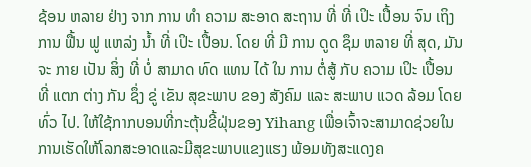ຊ້ອນ ຫລາຍ ຢ່າງ ຈາກ ການ ທໍາ ຄວາມ ສະອາດ ສະຖານ ທີ່ ທີ່ ເປິະ ເປື້ອນ ຈົນ ເຖິງ ການ ຟື້ນ ຟູ ແຫລ່ງ ນ້ຳ ທີ່ ເປິະ ເປື້ອນ. ໂດຍ ທີ່ ມີ ການ ດູດ ຊຶມ ຫລາຍ ທີ່ ສຸດ, ມັນ ຈະ ກາຍ ເປັນ ສິ່ງ ທີ່ ບໍ່ ສາມາດ ທົດ ແທນ ໄດ້ ໃນ ການ ຕໍ່ສູ້ ກັບ ຄວາມ ເປິະ ເປື້ອນ ທີ່ ແຕກ ຕ່າງ ກັນ ຊຶ່ງ ຂູ່ ເຂັນ ສຸຂະພາບ ຂອງ ສັງຄົມ ແລະ ສະພາບ ແວດ ລ້ອມ ໂດຍ ທົ່ວ ໄປ. ໃຫ້ໃຊ້ກາກບອນທີ່ກະຕຸ້ນຂີ້ຝຸ່ນຂອງ Yihang ເພື່ອເຈົ້າຈະສາມາດຊ່ວຍໃນການເຮັດໃຫ້ໂລກສະອາດແລະມີສຸຂະພາບແຂງແຮງ ພ້ອມທັງສະແດງຄ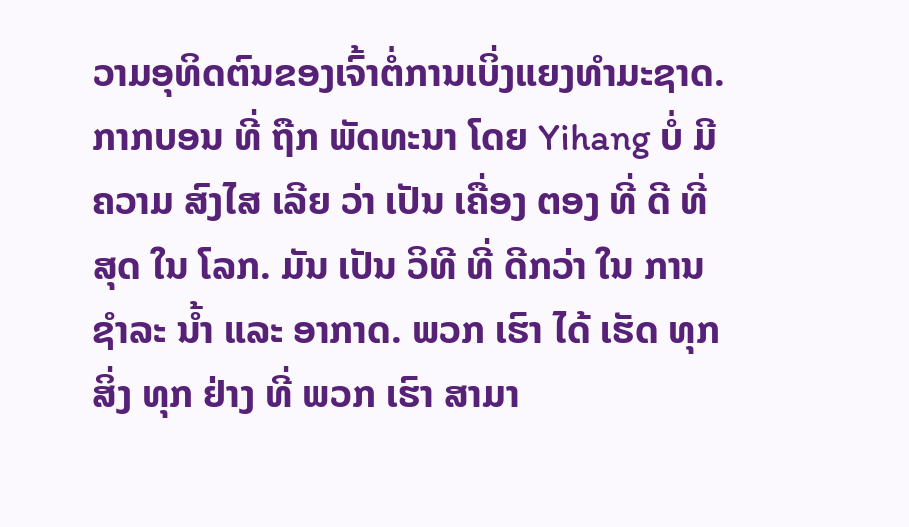ວາມອຸທິດຕົນຂອງເຈົ້າຕໍ່ການເບິ່ງແຍງທໍາມະຊາດ.
ກາກບອນ ທີ່ ຖືກ ພັດທະນາ ໂດຍ Yihang ບໍ່ ມີ ຄວາມ ສົງໄສ ເລີຍ ວ່າ ເປັນ ເຄື່ອງ ຕອງ ທີ່ ດີ ທີ່ ສຸດ ໃນ ໂລກ. ມັນ ເປັນ ວິທີ ທີ່ ດີກວ່າ ໃນ ການ ຊໍາລະ ນ້ຳ ແລະ ອາກາດ. ພວກ ເຮົາ ໄດ້ ເຮັດ ທຸກ ສິ່ງ ທຸກ ຢ່າງ ທີ່ ພວກ ເຮົາ ສາມາ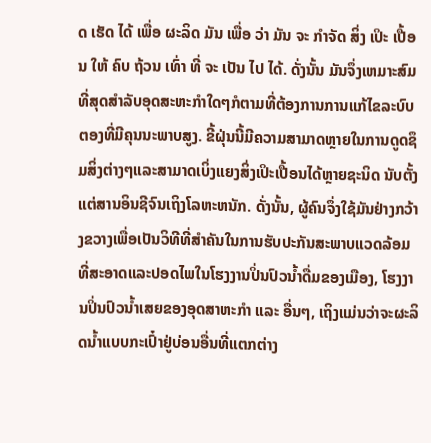ດ ເຮັດ ໄດ້ ເພື່ອ ຜະລິດ ມັນ ເພື່ອ ວ່າ ມັນ ຈະ ກໍາຈັດ ສິ່ງ ເປິະ ເປື້ອນ ໃຫ້ ຄົບ ຖ້ວນ ເທົ່າ ທີ່ ຈະ ເປັນ ໄປ ໄດ້. ດັ່ງນັ້ນ ມັນຈຶ່ງເຫມາະສົມທີ່ສຸດສໍາລັບອຸດສະຫະກໍາໃດໆກໍຕາມທີ່ຕ້ອງການການແກ້ໄຂລະບົບຕອງທີ່ມີຄຸນນະພາບສູງ. ຂີ້ຝຸ່ນນີ້ມີຄວາມສາມາດຫຼາຍໃນການດູດຊຶມສິ່ງຕ່າງໆແລະສາມາດເບິ່ງແຍງສິ່ງເປິະເປື້ອນໄດ້ຫຼາຍຊະນິດ ນັບຕັ້ງແຕ່ສານອິນຊີຈົນເຖິງໂລຫະຫນັກ. ດັ່ງນັ້ນ, ຜູ້ຄົນຈຶ່ງໃຊ້ມັນຢ່າງກວ້າງຂວາງເພື່ອເປັນວິທີທີ່ສໍາຄັນໃນການຮັບປະກັນສະພາບແວດລ້ອມທີ່ສະອາດແລະປອດໄພໃນໂຮງງານປິ່ນປົວນໍ້າດື່ມຂອງເມືອງ, ໂຮງງານປິ່ນປົວນໍ້າເສຍຂອງອຸດສາຫະກໍາ ແລະ ອື່ນໆ, ເຖິງແມ່ນວ່າຈະຜະລິດນໍ້າແບບກະເປົ໋າຢູ່ບ່ອນອື່ນທີ່ແຕກຕ່າງ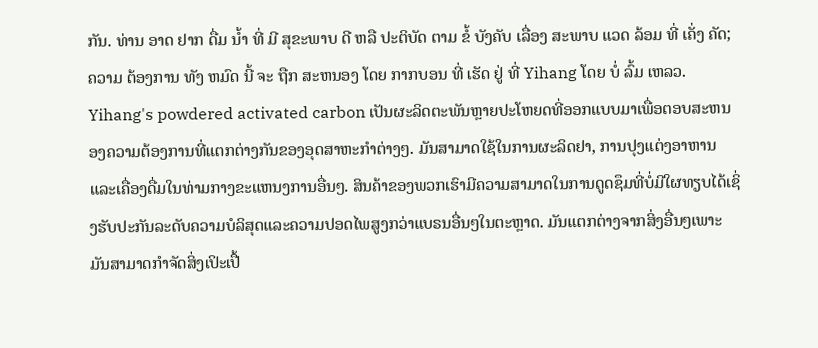ກັນ. ທ່ານ ອາດ ຢາກ ດື່ມ ນ້ຳ ທີ່ ມີ ສຸຂະພາບ ດີ ຫລື ປະຕິບັດ ຕາມ ຂໍ້ ບັງຄັບ ເລື່ອງ ສະພາບ ແວດ ລ້ອມ ທີ່ ເຄັ່ງ ຄັດ; ຄວາມ ຕ້ອງການ ທັງ ຫມົດ ນີ້ ຈະ ຖືກ ສະຫນອງ ໂດຍ ກາກບອນ ທີ່ ເຮັດ ຢູ່ ທີ່ Yihang ໂດຍ ບໍ່ ລົ້ມ ເຫລວ.
Yihang's powdered activated carbon ເປັນຜະລິດຕະພັນຫຼາຍປະໂຫຍດທີ່ອອກແບບມາເພື່ອຕອບສະຫນອງຄວາມຕ້ອງການທີ່ແຕກຕ່າງກັນຂອງອຸດສາຫະກໍາຕ່າງໆ. ມັນສາມາດໃຊ້ໃນການຜະລິດຢາ, ການປຸງແຕ່ງອາຫານແລະເຄື່ອງດື່ມໃນທ່າມກາງຂະແຫນງການອື່ນໆ. ສິນຄ້າຂອງພວກເຮົາມີຄວາມສາມາດໃນການດູດຊຶມທີ່ບໍ່ມີໃຜທຽບໄດ້ເຊິ່ງຮັບປະກັນລະດັບຄວາມບໍລິສຸດແລະຄວາມປອດໄພສູງກວ່າແບຣນອື່ນໆໃນຕະຫຼາດ. ມັນແຕກຕ່າງຈາກສິ່ງອື່ນໆເພາະມັນສາມາດກໍາຈັດສິ່ງເປິະເປື້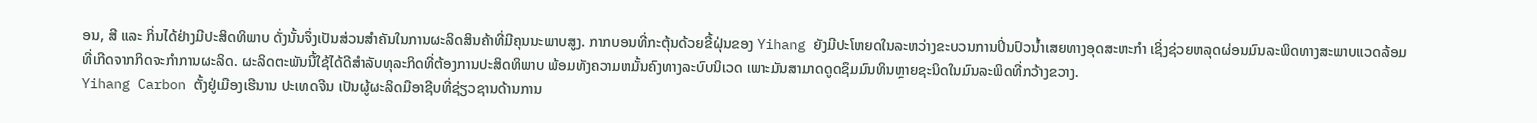ອນ, ສີ ແລະ ກິ່ນໄດ້ຢ່າງມີປະສິດທິພາບ ດັ່ງນັ້ນຈຶ່ງເປັນສ່ວນສໍາຄັນໃນການຜະລິດສິນຄ້າທີ່ມີຄຸນນະພາບສູງ. ກາກບອນທີ່ກະຕຸ້ນດ້ວຍຂີ້ຝຸ່ນຂອງ Yihang ຍັງມີປະໂຫຍດໃນລະຫວ່າງຂະບວນການປິ່ນປົວນໍ້າເສຍທາງອຸດສະຫະກໍາ ເຊິ່ງຊ່ວຍຫລຸດຜ່ອນມົນລະພິດທາງສະພາບແວດລ້ອມທີ່ເກີດຈາກກິດຈະກໍາການຜະລິດ. ຜະລິດຕະພັນນີ້ໃຊ້ໄດ້ດີສໍາລັບທຸລະກິດທີ່ຕ້ອງການປະສິດທິພາບ ພ້ອມທັງຄວາມຫມັ້ນຄົງທາງລະບົບນິເວດ ເພາະມັນສາມາດດູດຊຶມມົນທິນຫຼາຍຊະນິດໃນມົນລະພິດທີ່ກວ້າງຂວາງ.
Yihang Carbon ຕັ້ງຢູ່ເມືອງເຮີນານ ປະເທດຈີນ ເປັນຜູ້ຜະລິດມືອາຊີບທີ່ຊ່ຽວຊານດ້ານການ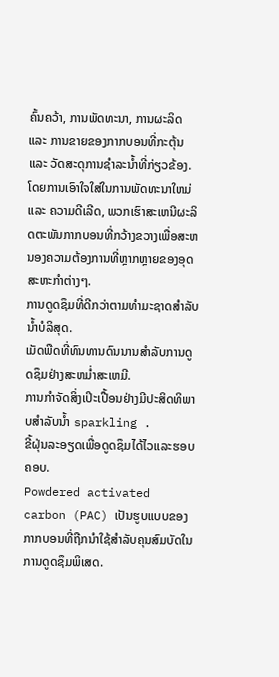ຄົ້ນຄວ້າ, ການພັດທະນາ, ການຜະລິດ ແລະ ການຂາຍຂອງກາກບອນທີ່ກະຕຸ້ນ ແລະ ວັດສະດຸການຊໍາລະນໍ້າທີ່ກ່ຽວຂ້ອງ. ໂດຍການເອົາໃຈໃສ່ໃນການພັດທະນາໃຫມ່ ແລະ ຄວາມດີເລີດ, ພວກເຮົາສະເຫນີຜະລິດຕະພັນກາກບອນທີ່ກວ້າງຂວາງເພື່ອສະຫນອງຄວາມຕ້ອງການທີ່ຫຼາກຫຼາຍຂອງອຸດສະຫະກໍາຕ່າງໆ.
ການດູດຊຶມທີ່ດີກວ່າຕາມທໍາມະຊາດສໍາລັບນໍ້າບໍລິສຸດ.
ເມັດພືດທີ່ທົນທານດົນນານສໍາລັບການດູດຊຶມຢ່າງສະຫມ່ຳສະເຫມີ.
ການກໍາຈັດສິ່ງເປິະເປື້ອນຢ່າງມີປະສິດທິພາບສໍາລັບນ້ຳ sparkling .
ຂີ້ຝຸ່ນລະອຽດເພື່ອດູດຊຶມໄດ້ໄວແລະຮອບຄອບ.
Powdered activated carbon (PAC) ເປັນຮູບແບບຂອງກາກບອນທີ່ຖືກນໍາໃຊ້ສໍາລັບຄຸນສົມບັດໃນການດູດຊຶມພິເສດ.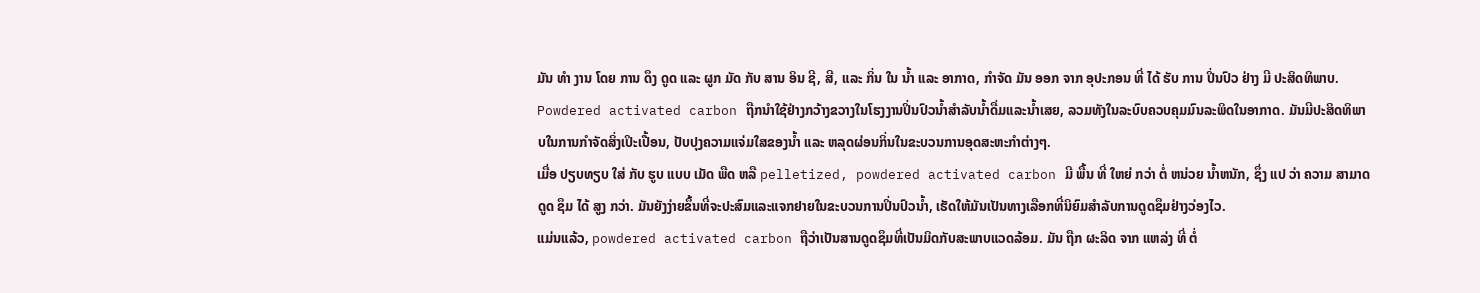ມັນ ທໍາ ງານ ໂດຍ ການ ດຶງ ດູດ ແລະ ຜູກ ມັດ ກັບ ສານ ອິນ ຊີ, ສີ, ແລະ ກິ່ນ ໃນ ນ້ຳ ແລະ ອາກາດ, ກໍາຈັດ ມັນ ອອກ ຈາກ ອຸປະກອນ ທີ່ ໄດ້ ຮັບ ການ ປິ່ນປົວ ຢ່າງ ມີ ປະສິດທິພາບ.
Powdered activated carbon ຖືກນໍາໃຊ້ຢ່າງກວ້າງຂວາງໃນໂຮງງານປິ່ນປົວນໍ້າສໍາລັບນໍ້າດື່ມແລະນໍ້າເສຍ, ລວມທັງໃນລະບົບຄວບຄຸມມົນລະພິດໃນອາກາດ. ມັນມີປະສິດທິພາບໃນການກໍາຈັດສິ່ງເປິະເປື້ອນ, ປັບປຸງຄວາມແຈ່ມໃສຂອງນໍ້າ ແລະ ຫລຸດຜ່ອນກິ່ນໃນຂະບວນການອຸດສະຫະກໍາຕ່າງໆ.
ເມື່ອ ປຽບທຽບ ໃສ່ ກັບ ຮູບ ແບບ ເມັດ ພືດ ຫລື pelletized, powdered activated carbon ມີ ພື້ນ ທີ່ ໃຫຍ່ ກວ່າ ຕໍ່ ຫນ່ວຍ ນ້ຳຫນັກ, ຊຶ່ງ ແປ ວ່າ ຄວາມ ສາມາດ ດູດ ຊຶມ ໄດ້ ສູງ ກວ່າ. ມັນຍັງງ່າຍຂຶ້ນທີ່ຈະປະສົມແລະແຈກຢາຍໃນຂະບວນການປິ່ນປົວນໍ້າ, ເຮັດໃຫ້ມັນເປັນທາງເລືອກທີ່ນິຍົມສໍາລັບການດູດຊຶມຢ່າງວ່ອງໄວ.
ແມ່ນແລ້ວ, powdered activated carbon ຖືວ່າເປັນສານດູດຊຶມທີ່ເປັນມິດກັບສະພາບແວດລ້ອມ. ມັນ ຖືກ ຜະລິດ ຈາກ ແຫລ່ງ ທີ່ ຕໍ່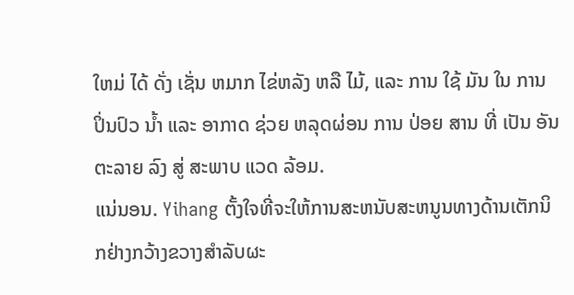ໃຫມ່ ໄດ້ ດັ່ງ ເຊັ່ນ ຫມາກ ໄຂ່ຫລັງ ຫລື ໄມ້, ແລະ ການ ໃຊ້ ມັນ ໃນ ການ ປິ່ນປົວ ນ້ຳ ແລະ ອາກາດ ຊ່ວຍ ຫລຸດຜ່ອນ ການ ປ່ອຍ ສານ ທີ່ ເປັນ ອັນຕະລາຍ ລົງ ສູ່ ສະພາບ ແວດ ລ້ອມ.
ແນ່ນອນ. Yihang ຕັ້ງໃຈທີ່ຈະໃຫ້ການສະຫນັບສະຫນູນທາງດ້ານເຕັກນິກຢ່າງກວ້າງຂວາງສໍາລັບຜະ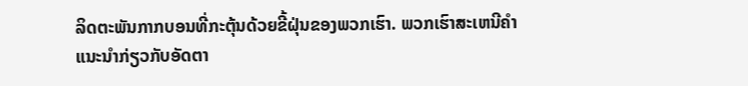ລິດຕະພັນກາກບອນທີ່ກະຕຸ້ນດ້ວຍຂີ້ຝຸ່ນຂອງພວກເຮົາ. ພວກເຮົາສະເຫນີຄໍາແນະນໍາກ່ຽວກັບອັດຕາ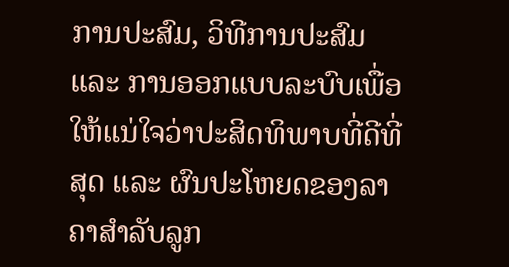ການປະສົມ, ວິທີການປະສົມ ແລະ ການອອກແບບລະບົບເພື່ອໃຫ້ແນ່ໃຈວ່າປະສິດທິພາບທີ່ດີທີ່ສຸດ ແລະ ຜົນປະໂຫຍດຂອງລາຄາສໍາລັບລູກ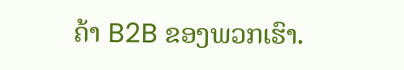ຄ້າ B2B ຂອງພວກເຮົາ.